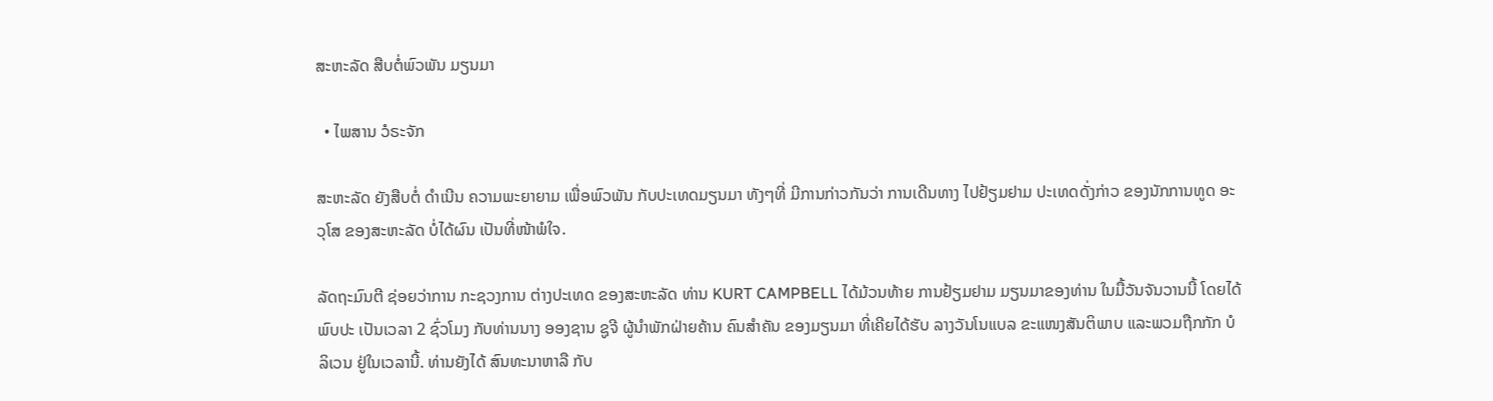ສະຫະລັດ ສືບຕໍ່ພົວພັນ ມຽນມາ

  • ໄພສານ ວໍຣະຈັກ

ສະຫະລັດ ຍັງສືບຕໍ່ ດຳເນີນ ຄວາມພະຍາຍາມ ເພື່ອພົວພັນ ກັບປະເທດມຽນມາ ທັງໆທີ່ ມີການກ່າວກັນວ່າ ການເດີນທາງ ໄປຢ້ຽມຢາມ ປະເທດດັ່ງກ່າວ ຂອງນັກການທູດ ອະວຸໂສ ຂອງສະຫະລັດ ບໍ່ໄດ້ຜົນ ເປັນທີ່ໜ້າພໍໃຈ.

ລັດຖະມົນຕີ ຊ່ອຍວ່າການ ກະຊວງການ ຕ່າງປະເທດ ຂອງສະຫະລັດ ທ່ານ KURT CAMPBELL ໄດ້ມ້ວນທ້າຍ ການຢ້ຽມຢາມ ມຽນມາຂອງທ່ານ ໃນມື້ວັນຈັນວານນີ້ ໂດຍໄດ້ພົບປະ ເປັນເວລາ 2 ຊົ່ວໂມງ ກັບທ່ານນາງ ອອງຊານ ຊູຈີ ຜູ້ນຳພັກຝ່າຍຄ້ານ ຄົນສຳຄັນ ຂອງມຽນມາ ທີ່ເຄີຍໄດ້ຮັບ ລາງວັນໂນແບລ ຂະແໜງສັນຕິພາບ ແລະພວມຖືກກັກ ບໍລິເວນ ຢູ່ໃນເວລານີ້. ທ່ານຍັງໄດ້ ສົນທະນາຫາລື ກັບ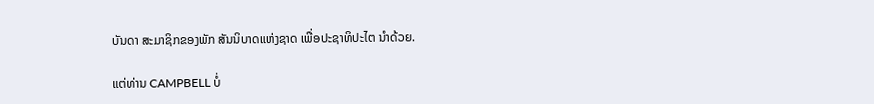ບັນດາ ສະມາຊິກຂອງພັກ ສັນນິບາດແຫ່ງຊາດ ເພື່ອປະຊາທິປະໄຕ ນຳດ້ວຍ.

ແຕ່ທ່ານ CAMPBELL ບໍ່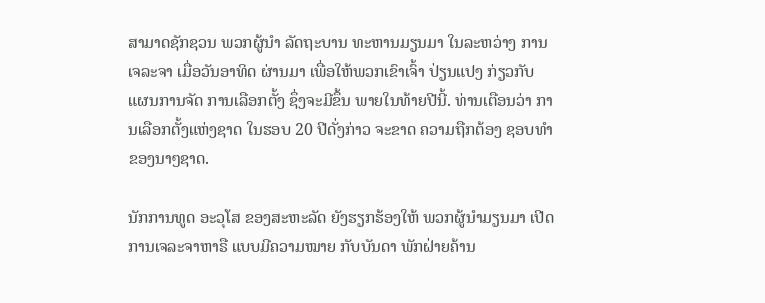ສາມາດຊັກຊວນ ພວກຜູ້ນຳ ລັດຖະບານ ທະຫານມຽນມາ ໃນລະຫວ່າງ ການເຈລະຈາ ເມື່ອວັນອາທິດ ຜ່ານມາ ເພື່ອໃຫ້ພວກເຂົາເຈົ້າ ປ່ຽນແປງ ກ່ຽວກັບ ແຜນການຈັດ ການເລືອກຕັ້ງ ຊຶ່ງຈະມີຂຶ້ນ ພາຍໃນທ້າຍປີນີ້. ທ່ານເຕືອນວ່າ ການເລືອກຕັ້ງແຫ່ງຊາດ ໃນຮອບ 20 ປີດັ່ງກ່າວ ຈະຂາດ ຄວາມຖືກຕ້ອງ ຊອບທຳ ຂອງນາໆຊາດ.

ນັກການທູດ ອະວຸໂສ ຂອງສະຫະລັດ ຍັງຮຽກຮ້ອງໃຫ້ ພວກຜູ້ນຳມຽນມາ ເປີດການເຈລະຈາຫາຣື ແບບມີຄວາມໝາຍ ກັບບັນດາ ພັກຝ່າຍຄ້ານ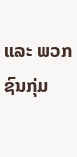ແລະ ພວກຊົນກຸ່ມ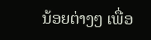ນ້ອຍຕ່າງໆ ເພື່ອ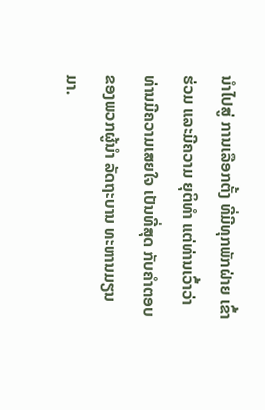ນຳໄປສູ່ ການເລືອກຕັ້ງ ທີ່ມີທຸກພັກຝ່າຍ ເຂົ້າຮ່ວມ ແລະມີຄວາມ ຍຸຕິທຳ ແຕ່ທ່ານເວົ້າວ່າ ທ່ານມີຄວາມເສຍໃຈ ເປັນທີ່ສຸດ ກັບຄຳຕອບ ຂອງພວກຜູ້ນຳ ລັດຖະບານ ທະຫານມຽນມາ.